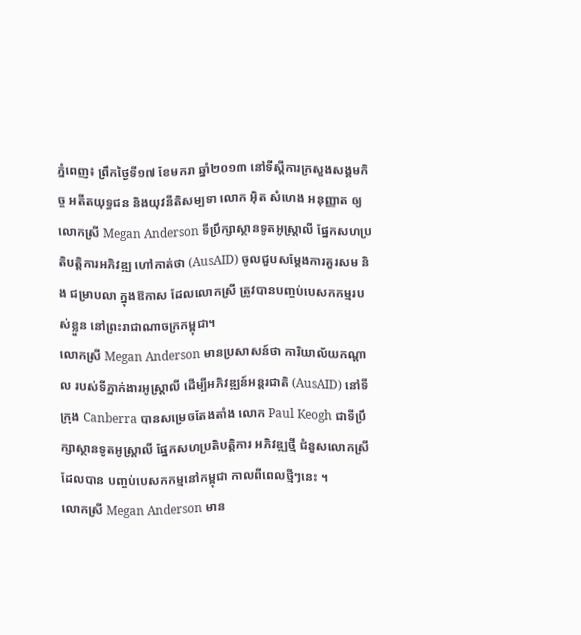ភ្នំពេញ៖ ព្រឹកថ្ងៃទី១៧ ខែមករា ឆ្នាំ២០១៣ នៅទីស្តីការក្រសួងសង្គមកិច្ច អតីតយុទ្ធជន និងយុវនីតិសម្បទា លោក អ៊ិត សំហេង អនុញ្ញាត ឲ្យលោកស្រី Megan Anderson ទីបឹ្រក្សាស្ថានទូតអូស្ត្រាលី ផ្នែកសហប្រតិបត្តិការអភិវឌ្ឍ ហៅកាត់ថា (AusAID) ចូលជួបសម្តែងការគួរសម និង ជម្រាបលា ក្នុងឱកាស ដែលលោកស្រី ត្រូវបានបញ្ចប់បេសកកម្មរបស់ខ្លួន នៅព្រះរាជាណាចក្រកម្ពុជា។
លោកស្រី Megan Anderson មានប្រសាសន៍ថា ការិយាល័យកណ្តាល របស់ទីភ្នាក់ងារអូស្ត្រាលី ដើម្បីអភិវឌ្ឍន៍អន្តរជាតិ (AusAID) នៅទីក្រុង Canberra បានសម្រេចតែងតាំង លោក Paul Keogh ជាទីបឹ្រក្សាស្ថានទូតអូស្ត្រាលី ផ្នែកសហប្រតិបត្តិការ អភិវឌ្ឍថ្មី ជំនួសលោកស្រី ដែលបាន បញ្ចប់បេសកកម្មនៅកម្ពុជា កាលពីពេលថ្មីៗនេះ ។
លោកស្រី Megan Anderson មាន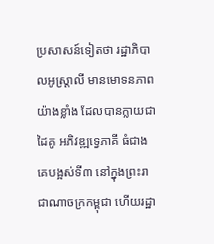ប្រសាសន៍ទៀតថា រដ្ឋាភិបាលអូស្ត្រាលី មានមោទនភាពយ៉ាងខ្លាំង ដែលបានក្លាយជាដៃគូ អភិវឌ្ឍទ្វេភាគី ធំជាងគេបង្អស់ទី៣ នៅក្នុងព្រះរាជាណាចក្រកម្ពុជា ហើយរដ្ឋា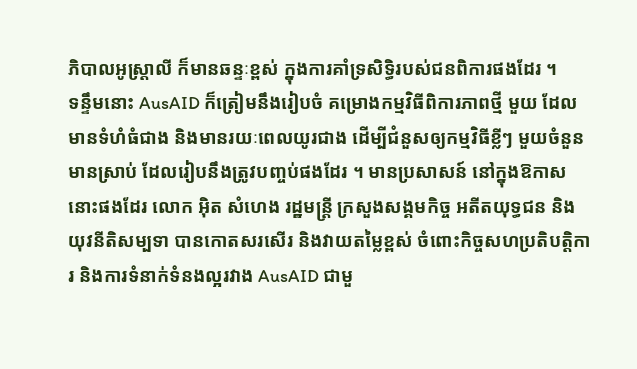ភិបាលអូស្ត្រាលី ក៏មានឆន្ទៈខ្ពស់ ក្នុងការគាំទ្រសិទ្ធិរបស់ជនពិការផងដែរ ។
ទន្ទឹមនោះ AusAID ក៏ត្រៀមនឹងរៀបចំ គម្រោងកម្មវិធីពិការភាពថ្មី មួយ ដែលមានទំហំធំជាង និងមានរយៈពេលយូរជាង ដើម្បីជំនួសឲ្យកម្មវិធីខ្លីៗ មួយចំនួនមានស្រាប់ ដែលរៀបនឹងត្រូវបញ្ចប់ផងដែរ ។ មានប្រសាសន៍ នៅក្នុងឱកាសនោះផងដែរ លោក អ៊ិត សំហេង រដ្ឋមន្ត្រី ក្រសួងសង្គមកិច្ច អតីតយុទ្ធជន និងយុវនីតិសម្បទា បានកោតសរសើរ និងវាយតម្លៃខ្ពស់ ចំពោះកិច្ចសហប្រតិបត្តិការ និងការទំនាក់ទំនងល្អរវាង AusAID ជាមួ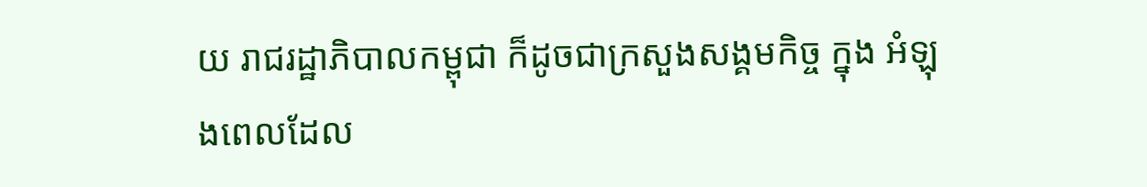យ រាជរដ្ឋាភិបាលកម្ពុជា ក៏ដូចជាក្រសួងសង្គមកិច្ច ក្នុង អំឡុងពេលដែល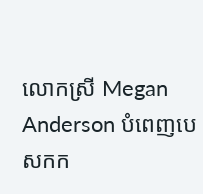លោកស្រី Megan Anderson បំពេញបេសកក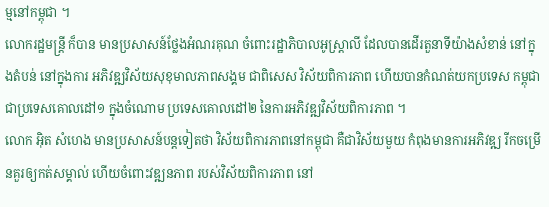ម្មនៅកម្ពុជា ។
លោករដ្ឋមន្ត្រី ក៏បាន មានប្រសាសន៍ថ្លែងអំណរគុណ ចំពោះរដ្ឋាភិបាលអូស្ត្រាលី ដែលបានដើរតួនាទីយ៉ាងសំខាន់ នៅក្នុងតំបន់ នៅក្នុងការ អភិវឌ្ឍវិស័យសុខុមាលភាពសង្គម ជាពិសេស វិស័យពិការភាព ហើយបានកំណត់យកប្រទេស កម្ពុជា ជាប្រទេសគោលដៅ១ ក្នុងចំណោម ប្រទេសគោលដៅ២ នៃការអភិវឌ្ឍវិស័យពិការភាព ។
លោក អ៊ិត សំហេង មានប្រសាសន៍បន្តទៀតថា វិស័យពិការភាពនៅកម្ពុជា គឺជាវិស័យមួយ កំពុងមានការអភិវឌ្ឍ រីកចម្រើនគួរឲ្យកត់សម្គាល់ ហើយចំពោះវឌ្ឍនភាព របស់វិស័យពិការភាព នៅ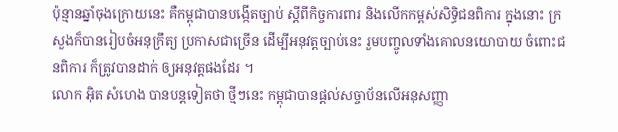ប៉ុន្មានឆ្នាំចុងក្រោយនេះ គឺកម្ពុជាបានបង្កើតច្បាប់ ស្តីពីកិច្ចការពារ និងលើកកម្ពស់សិទ្ធិជនពិការ ក្នុងនោះ ក្រសួងក៏បានរៀបចំអនុក្រឹត្យ ប្រកាសជាច្រើន ដើម្បីអនុវត្តច្បាប់នេះ រួមបញ្ចូលទាំងគោលនយោបាយ ចំពោះជនពិការ ក៏ត្រូវបានដាក់ ឲ្យអនុវត្តផងដែរ ។
លោក អ៊ិត សំហេង បានបន្តទៀតថា ថ្មីៗនេះ កម្ពុជាបានផ្តល់សច្ចាប័នលើអនុសញ្ញា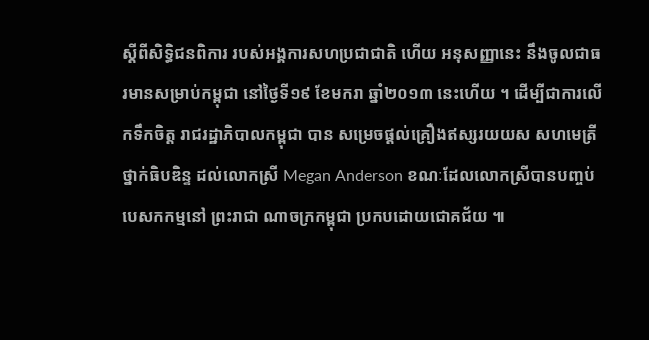ស្តីពីសិទ្ធិជនពិការ របស់អង្គការសហប្រជាជាតិ ហើយ អនុសញ្ញានេះ នឹងចូលជាធរមានសម្រាប់កម្ពុជា នៅថ្ងៃទី១៩ ខែមករា ឆ្នាំ២០១៣ នេះហើយ ។ ដើម្បីជាការលើកទឹកចិត្ត រាជរដ្ឋាភិបាលកម្ពុជា បាន សម្រេចផ្តល់គ្រឿងឥស្សរយយស សហមេត្រី ថ្នាក់ធិបឌិន្ទ ដល់លោកស្រី Megan Anderson ខណៈដែលលោកស្រីបានបញ្ចប់ បេសកកម្មនៅ ព្រះរាជា ណាចក្រកម្ពុជា ប្រកបដោយជោគជ័យ ៕